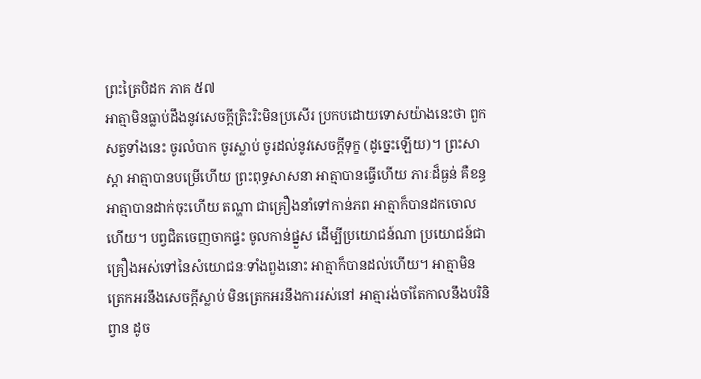ព្រះត្រៃបិដក ភាគ ៥៧
អាត្មាមិនធ្លាប់ដឹងនូវសេចក្តីត្រិះរិះមិនប្រសើរ ប្រកបដោយទោសយ៉ាងនេះថា ពួកសត្វទាំងនេះ ចូរលំបាក ចូរស្លាប់ ចូរដល់នូវសេចក្តីទុក្ខ (ដូច្នេះឡើយ)។ ព្រះសាស្តា អាត្មាបានបម្រើហើយ ព្រះពុទ្ធសាសនា អាត្មាបានធើ្វហើយ ភារៈដ៏ធ្ងន់ គឺខន្ធ អាត្មាបានដាក់ចុះហើយ តណ្ហា ជាគ្រឿងនាំទៅកាន់ភព អាត្មាក៏បានដកចោលហើយ។ បព្វជិតចេញចាកផ្ទះ ចូលកាន់ផ្នួស ដើម្បីប្រយោជន៍ណា ប្រយោជន៍ជាគ្រឿងអស់ទៅនៃសំយោជនៈទាំងពួងនោះ អាត្មាក៏បានដល់ហើយ។ អាត្មាមិនត្រេកអរនឹងសេចក្តីស្លាប់ មិនត្រេកអរនឹងការរស់នៅ អាត្មារង់ចាំតែកាលនឹងបរិនិព្វាន ដូច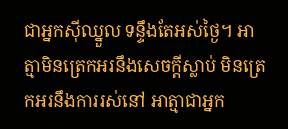ជាអ្នកស៊ីឈ្នួល ទន្ទឹងតែអស់ថ្ងៃ។ អាត្មាមិនត្រេកអរនឹងសេចក្តីស្លាប់ មិនត្រេកអរនឹងការរស់នៅ អាត្មាជាអ្នក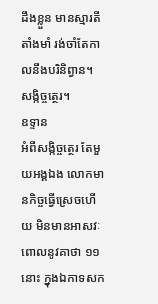ដឹងខ្លួន មានស្មារតីតាំងមាំ រង់ចាំតែកាលនឹងបរិនិព្វាន។
សង្កិច្ចត្ថេរ។
ឧទ្ទាន
អំពីសង្កិច្ចត្ថេរ តែមួយអង្គឯង លោកមានកិច្ចធើ្វស្រេចហើយ មិនមានអាសវៈ ពោលនូវគាថា ១១ នោះ ក្នុងឯកាទសក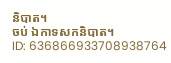និបាត។
ចប់ ឯកាទសកនិបាត។
ID: 636866933708938764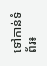ទៅកាន់ទំព័រ៖